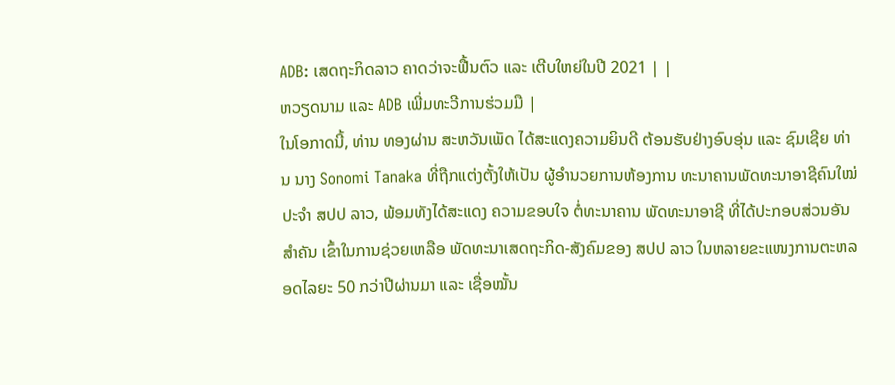ADB: ເສດຖະກິດລາວ ຄາດວ່າຈະຟື້ນຕົວ ແລະ ເຕີບໃຫຍ່ໃນປີ 2021 | |
ຫວຽດນາມ ແລະ ADB ເພີ່ມທະວີການຮ່ວມມື |
ໃນໂອກາດນີ້, ທ່ານ ທອງຜ່ານ ສະຫວັນເພັດ ໄດ້ສະແດງຄວາມຍິນດີ ຕ້ອນຮັບຢ່າງອົບອຸ່ນ ແລະ ຊົມເຊີຍ ທ່ານ ນາງ Sonomi Tanaka ທີ່ຖືກແຕ່ງຕັ້ງໃຫ້ເປັນ ຜູ້ອໍານວຍການຫ້ອງການ ທະນາຄານພັດທະນາອາຊີຄົນໃໝ່ ປະຈໍາ ສປປ ລາວ, ພ້ອມທັງໄດ້ສະແດງ ຄວາມຂອບໃຈ ຕໍ່ທະນາຄານ ພັດທະນາອາຊີ ທີ່ໄດ້ປະກອບສ່ວນອັນສໍາຄັນ ເຂົ້າໃນການຊ່ວຍເຫລືອ ພັດທະນາເສດຖະກິດ-ສັງຄົມຂອງ ສປປ ລາວ ໃນຫລາຍຂະແໜງການຕະຫລອດໄລຍະ 50 ກວ່າປີຜ່ານມາ ແລະ ເຊື່ອໝັ້ນ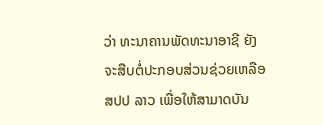ວ່າ ທະນາຄານພັດທະນາອາຊີ ຍັງຈະສືບຕໍ່ປະກອບສ່ວນຊ່ວຍເຫລືອ ສປປ ລາວ ເພື່ອໃຫ້ສາມາດບັນ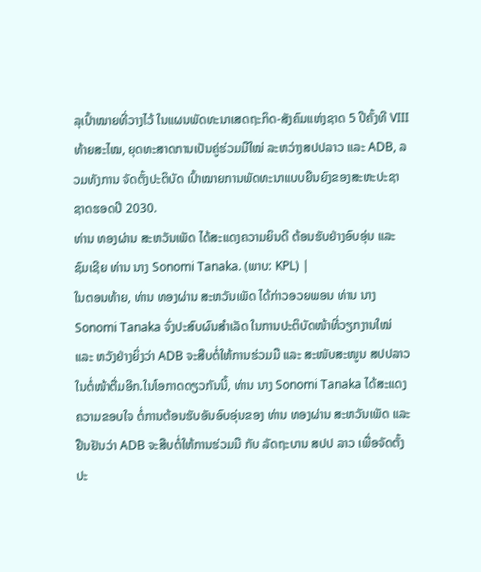ລຸເປົ້າໝາຍທີ່ວາງໄວ້ ໃນແຜນພັດທະນາເສດຖະກິດ-ສັງຄົມແຫ່ງຊາດ 5 ປີຄັ້ງທີ VIII ທ້າຍສະໄໝ, ຍຸດທະສາດການເປັນຄູ່ຮ່ວມມືໃໝ່ ລະຫວ່າງສປປລາວ ແລະ ADB, ລວມທັງການ ຈັດຕັ້ງປະຕິບັດ ເປົ້າໝາຍການພັດທະນາແບບຍືນຍົງຂອງສະຫະປະຊາຊາດຮອດປີ 2030.
ທ່ານ ທອງຜ່ານ ສະຫວັນເພັດ ໄດ້ສະແດງຄວາມຍິນດີ ຕ້ອນຮັບຢ່າງອົບອຸ່ນ ແລະ ຊົມເຊີຍ ທ່ານ ນາງ Sonomi Tanaka. (ພາບ: KPL) |
ໃນຕອນທ້າຍ, ທ່ານ ທອງຜ່ານ ສະຫວັນເພັດ ໄດ້ກ່າວອວຍພອນ ທ່ານ ນາງ Sonomi Tanaka ຈົ່ງປະສົບຜົນສຳເລັດ ໃນການປະຕິບັດໜ້າທີ່ວຽກງານໃໝ່ ແລະ ຫວັງຢ່າງຍິ່ງວ່າ ADB ຈະສືບຕໍ່ໃຫ້ການຮ່ວມມື ແລະ ສະໜັບສະໜູນ ສປປລາວ ໃນຕໍ່ໜ້າຕື່ມອີກ.ໃນໂອກາດດຽວກັນນີ້, ທ່ານ ນາງ Sonomi Tanaka ໄດ້ສະແດງຄວາມຂອບໃຈ ຕໍ່ການຕ້ອນຮັບອັນອົບອຸ່ນຂອງ ທ່ານ ທອງຜ່ານ ສະຫວັນເພັດ ແລະ ຢືນຢັນວ່າ ADB ຈະສືບຕໍ່ໃຫ້ການຮ່ວມມື ກັບ ລັດຖະບານ ສປປ ລາວ ເພື່ອຈັດຕັ້ງປະ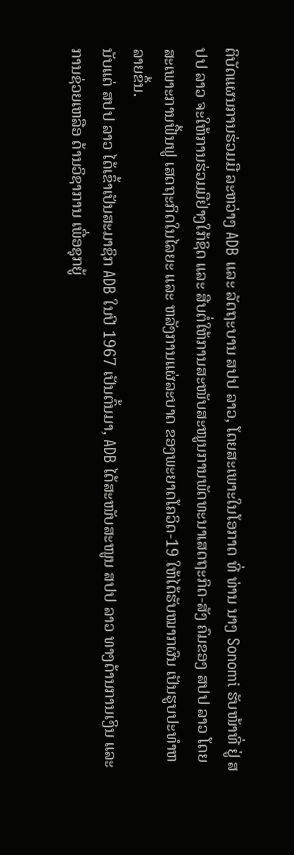ຕິບັດແຜນການຮ່ວມມື ລະຫວ່າງ ADB ແລະ ລັດຖະບານ ສປປ ລາວ, ໂດຍສະເພາະໃນໂອກາດ ທີ່ ທ່ານ ນາງ Sonomi ຮັບໜ້າທີ່ ຢູ່ ສປປ ລາວ ຈະໃຫ້ການຮ່ວມມືຢ່າງໃກ້ຊິດ ແລະ ສືບຕໍ່ໃຫ້ການສະໜັບສະໜູນການພັດທະນາເສດຖະກິດ-ສັງ ຄົມຂອງ ສປປ ລາວ ໂດຍສະເພາະການຟື້ນຟູ ເສດຖະກິດໃນໄລຍະ ແລະ ຫລັງການແຜ່ລະບາດ ຂອງພະຍາດໂຄວິດ-19 ໃຫ້ໄດ້ຮັບໝາກຜົນ ເປັນຮູບປະທໍາຫລາຍຂຶ້ນ.
ນັບແຕ່ ສປປ ລາວ ໄດ້ເຂົ້າເປັນສະມາຊິກ ADB ໃນປີ 1967 ເປັນຕົ້ນມາ, ADB ໄດ້ສະໜັບສະໜູນ ສປປ ລາວ ທາງດ້ານການເງິນ ແລະ ການຊ່ວຍເຫລືອ ດ້ານວິຊາການ ເພື່ອຊຸກຍູ້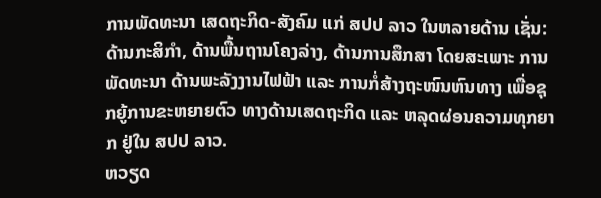ການພັດທະນາ ເສດຖະກິດ-ສັງຄົມ ແກ່ ສປປ ລາວ ໃນຫລາຍດ້ານ ເຊັ່ນ: ດ້ານກະສິກຳ, ດ້ານພື້ນຖານໂຄງລ່າງ, ດ້ານການສຶກສາ ໂດຍສະເພາະ ການພັດທະນາ ດ້ານພະລັງງານໄຟຟ້າ ແລະ ການກໍ່ສ້າງຖະໜົນຫົນທາງ ເພື່ອຊຸກຍູ້ການຂະຫຍາຍຕົວ ທາງດ້ານເສດຖະກິດ ແລະ ຫລຸດຜ່ອນຄວາມທຸກຍາກ ຢູ່ໃນ ສປປ ລາວ.
ຫວຽດ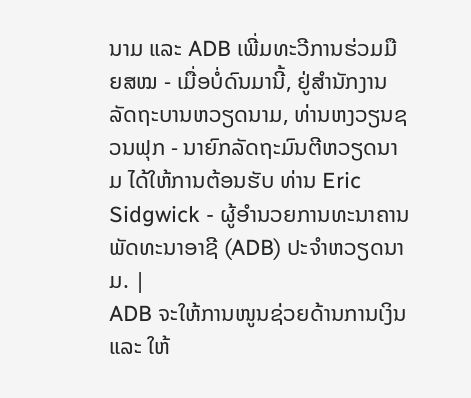ນາມ ແລະ ADB ເພີ່ມທະວີການຮ່ວມມື ຍສໝ - ເມື່ອບໍ່ດົນມານີ້, ຢູ່ສຳນັກງານລັດຖະບານຫວຽດນາມ, ທ່ານຫງວຽນຊວນຟຸກ - ນາຍົກລັດຖະມົນຕີຫວຽດນາມ ໄດ້ໃຫ້ການຕ້ອນຮັບ ທ່ານ Eric Sidgwick - ຜູ້ອຳນວຍການທະນາຄານພັດທະນາອາຊີ (ADB) ປະຈຳຫວຽດນາມ. |
ADB ຈະໃຫ້ການໜູນຊ່ວຍດ້ານການເງິນ ແລະ ໃຫ້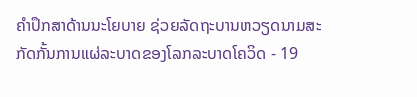ຄໍາປຶກສາດ້ານນະໂຍບາຍ ຊ່ວຍລັດຖະບານຫວຽດນາມສະກັດກັ້ນການແຜ່ລະບາດຂອງໂລກລະບາດໂຄວິດ - 19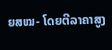ຍສໝ- ໂດຍຕີລາຄາສູງ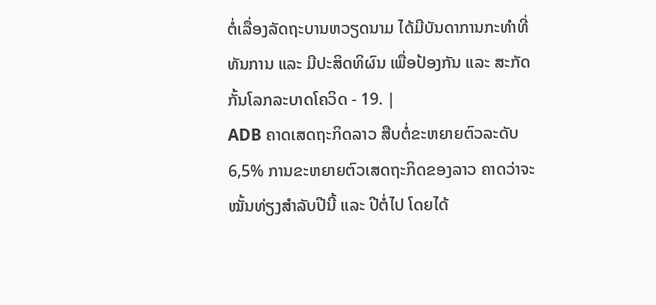ຕໍ່ເລື່ອງລັດຖະບານຫວຽດນາມ ໄດ້ມີບັນດາການກະທໍາທີ່ທັນການ ແລະ ມີປະສິດທິຜົນ ເພື່ອປ້ອງກັນ ແລະ ສະກັດກັ້ນໂລກລະບາດໂຄວິດ - 19. |
ADB ຄາດເສດຖະກິດລາວ ສືບຕໍ່ຂະຫຍາຍຕົວລະດັບ 6,5% ການຂະຫຍາຍຕົວເສດຖະກິດຂອງລາວ ຄາດວ່າຈະໝັ້ນທ່ຽງສຳລັບປີນີ້ ແລະ ປີຕໍ່ໄປ ໂດຍໄດ້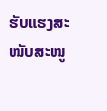ຮັບແຮງສະໜັບສະໜູ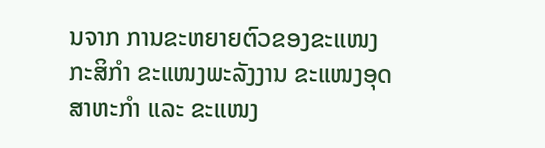ນຈາກ ການຂະຫຍາຍຕົວຂອງຂະແໜງກະສິກຳ ຂະແໜງພະລັງງານ ຂະແໜງອຸດສາຫະກໍາ ແລະ ຂະແໜງ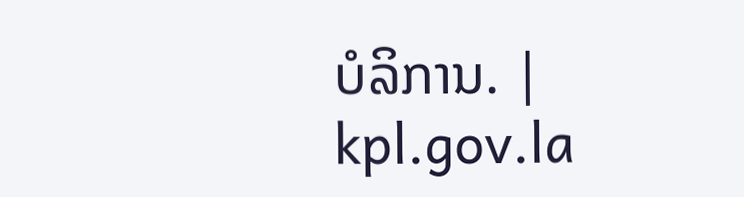ບໍລິການ. |
kpl.gov.la